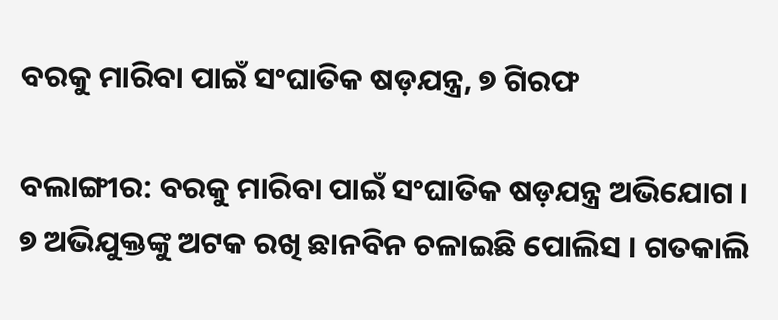ବରକୁ ମାରିବା ପାଇଁ ସଂଘାତିକ ଷଡ଼ଯନ୍ତ୍ର, ୭ ଗିରଫ

ବଲାଙ୍ଗୀର: ବରକୁ ମାରିବା ପାଇଁ ସଂଘାତିକ ଷଡ଼ଯନ୍ତ୍ର ଅଭିଯୋଗ । ୭ ଅଭିଯୁକ୍ତଙ୍କୁ ଅଟକ ରଖି ଛାନବିନ ଚଳାଇଛି ପୋଲିସ । ଗତକାଲି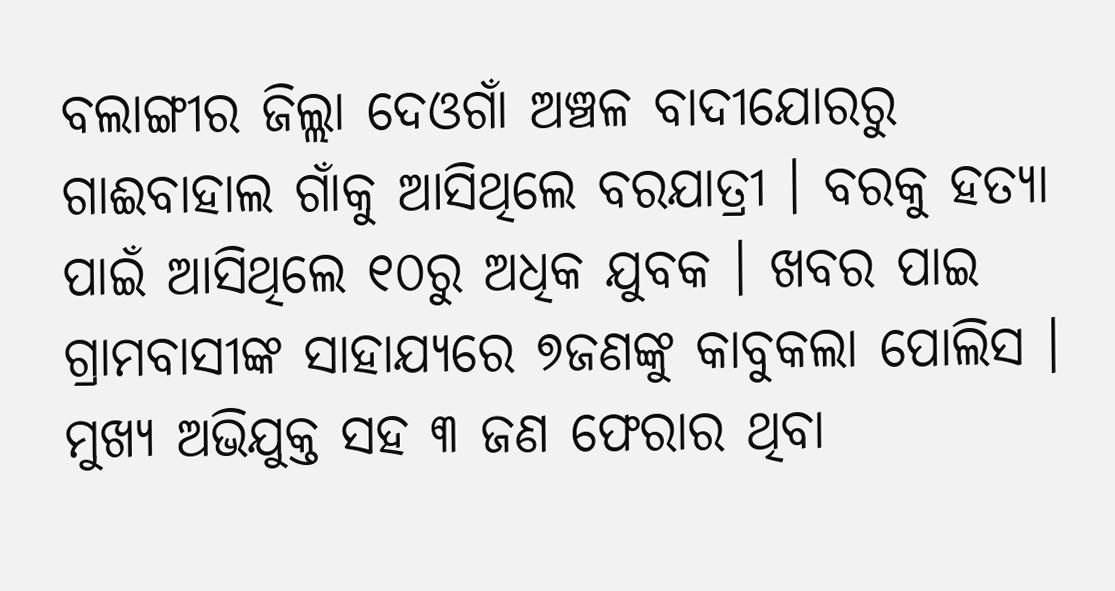ବଲାଙ୍ଗୀର ଜିଲ୍ଲା ଦେଓଗାଁ ଅଞ୍ଚଳ ବାଦୀଯୋରରୁ ଗାଈବାହାଲ ଗାଁକୁ ଆସିଥିଲେ ବରଯାତ୍ରୀ । ବରକୁ ହତ୍ୟା ପାଇଁ ଆସିଥିଲେ ୧୦ରୁ ଅଧିକ ଯୁବକ । ଖବର ପାଇ ଗ୍ରାମବାସୀଙ୍କ ସାହାଯ୍ୟରେ ୭ଜଣଙ୍କୁ କାବୁକଲା ପୋଲିସ । ମୁଖ୍ୟ ଅଭିଯୁକ୍ତ ସହ ୩ ଜଣ ଫେରାର ଥିବା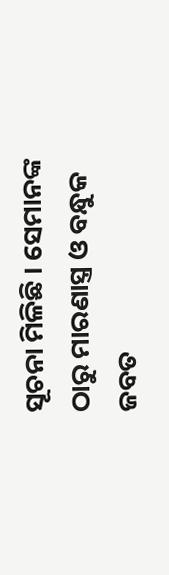ସୂଚନା ମିଳିଛି । ସେମାନଙ୍କ ଠାରୁ ମାରଣାସ୍ତ୍ର ଓ ବନ୍ଧୁକ ଜବତ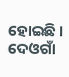ହୋଇଛି । ଦେଓଗାଁ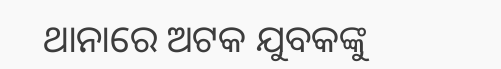ଥାନାରେ ଅଟକ ଯୁବକଙ୍କୁ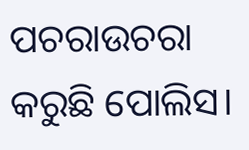ପଚରାଉଚରା କରୁଛି ପୋଲିସ।